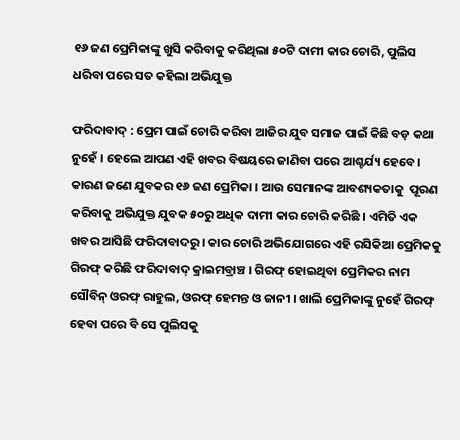୧୬ ଜଣ ପ୍ରେମିକାଙ୍କୁ ଖୁସି କରିବାକୁ କରିଥିଲା ୫୦ଟି ଦାମୀ କାର ଚୋରି, ପୁଲିସ ଧରିବା ପରେ ସତ କହିଲା ଅଭିଯୁକ୍ତ

ଫରିଦାବାଦ୍ : ପ୍ରେମ ପାଇଁ ଚୋରି କରିବା ଆଜିର ଯୁବ ସମାଜ ପାଇଁ କିଛି ବଡ଼ କଥା ନୁହେଁ । ହେଲେ ଆପଣ ଏହି ଖବର ବିଷୟରେ ଜାଣିବା ପରେ ଆଶ୍ଚର୍ଯ୍ୟ ହେବେ। କାରଣ ଜଣେ ଯୁବକର ୧୬ ଜଣ ପ୍ରେମିକା । ଆଉ ସେମାନଙ୍କ ଆବଶ୍ୟକତାକୁ  ପୂରଣ କରିବାକୁ ଅଭିଯୁକ୍ତ ଯୁବକ ୫୦ରୁ ଅଧିକ ଦାମୀ କାର ଚୋରି କରିଛି । ଏମିତି ଏକ ଖବର ଆସିଛି ଫରିଦାବାଦରୁ । କାର ଚୋରି ଅଭିଯୋଗରେ ଏହି ରସିକିଆ ପ୍ରେମିକକୁ ଗିରଫ୍ କରିଛି ଫରିଦାବାଦ୍ କ୍ରାଇମବ୍ରାଞ୍ଚ । ଗିରଫ୍ ହୋଇଥିବା ପ୍ରେମିକର ନାମ ସୌବିନ୍ ଓରଫ୍ ରାହୁଲ, ଓରଫ୍ ହେମନ୍ତ ଓ ଜାନୀ । ଖାଲି ପ୍ରେମିକାଙ୍କୁ ନୁହେଁ ଗିରଫ୍ ହେବା ପରେ ବି ସେ ପୁଲିସକୁ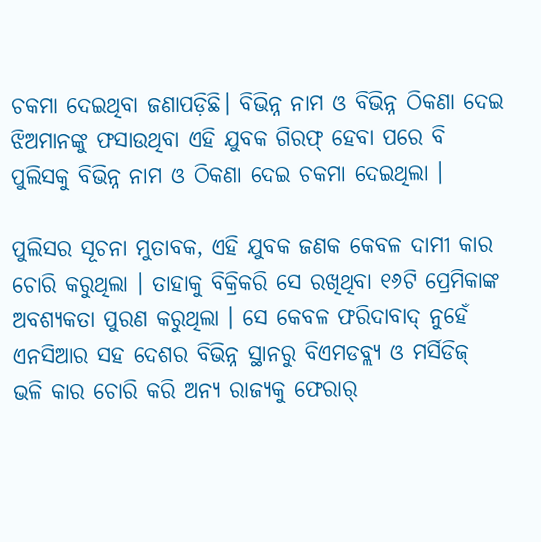ଚକମା ଦେଇଥିବା ଜଣାପଡ଼ିଛି। ବିଭିନ୍ନ ନାମ ଓ ବିଭିନ୍ନ ଠିକଣା ଦେଇ ଝିଅମାନଙ୍କୁ ଫସାଉଥିବା ଏହି ଯୁବକ ଗିରଫ୍ ହେବା ପରେ ବି ପୁଲିସକୁ ବିଭିନ୍ନ ନାମ ଓ ଠିକଣା ଦେଇ ଚକମା ଦେଇଥିଲା ।

ପୁଲିସର ସୂଚନା ମୁତାବକ, ଏହି ଯୁବକ ଜଣକ କେବଳ ଦାମୀ କାର ଚୋରି କରୁଥିଲା । ତାହାକୁ ବିକ୍ରିକରି ସେ ରଖିଥିବା ୧୬ଟି ପ୍ରେମିକାଙ୍କ ଅବଶ୍ୟକତା ପୁରଣ କରୁଥିଲା । ସେ କେବଳ ଫରିଦାବାଦ୍ ନୁହେଁ ଏନସିଆର ସହ ଦେଶର ବିଭିନ୍ନ ସ୍ଥାନରୁ ବିଏମଡବ୍ଲ୍ୟ ଓ ମର୍ସିଡିଜ୍ ଭଳି କାର ଚୋରି କରି ଅନ୍ୟ ରାଜ୍ୟକୁ ଫେରାର୍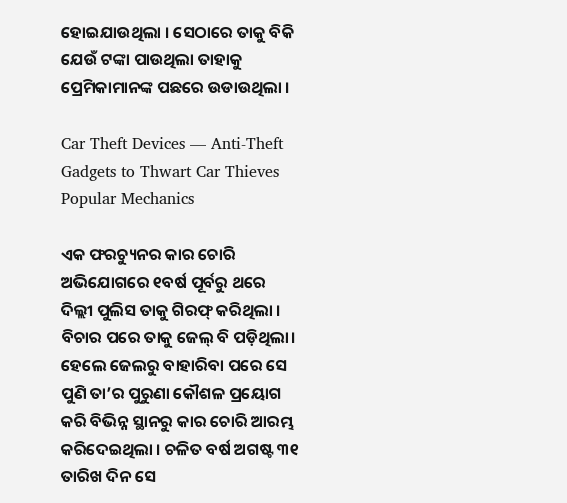ହୋଇଯାଉଥିଲା । ସେଠାରେ ତାକୁ ବିକି ଯେଉଁ ଟଙ୍କା ପାଉଥିଲା ତାହାକୁ ପ୍ରେମିକାମାନଙ୍କ ପଛରେ ଉଡାଉଥିଲା ।

Car Theft Devices — Anti-Theft Gadgets to Thwart Car Thieves
Popular Mechanics

ଏକ ଫରଚ୍ୟୁନର କାର ଚୋରି ଅଭିଯୋଗରେ ୧ବର୍ଷ ପୂର୍ବରୁ ଥରେ ଦିଲ୍ଲୀ ପୁଲିସ ତାକୁ ଗିରଫ୍ କରିଥିଲା । ବିଚାର ପରେ ତାକୁ ଜେଲ୍ ବି ପଡ଼ିଥିଲା। ହେଲେ ଜେଲରୁ ବାହାରିବା ପରେ ସେ ପୁଣି ତା’ର ପୁରୁଣା କୌଶଳ ପ୍ରୟୋଗ କରି ବିଭିନ୍ନ ସ୍ଥାନରୁ କାର ଚୋରି ଆରମ୍ଭ କରିଦେଇଥିଲା । ଚଳିତ ବର୍ଷ ଅଗଷ୍ଟ ୩୧ ତାରିଖ ଦିନ ସେ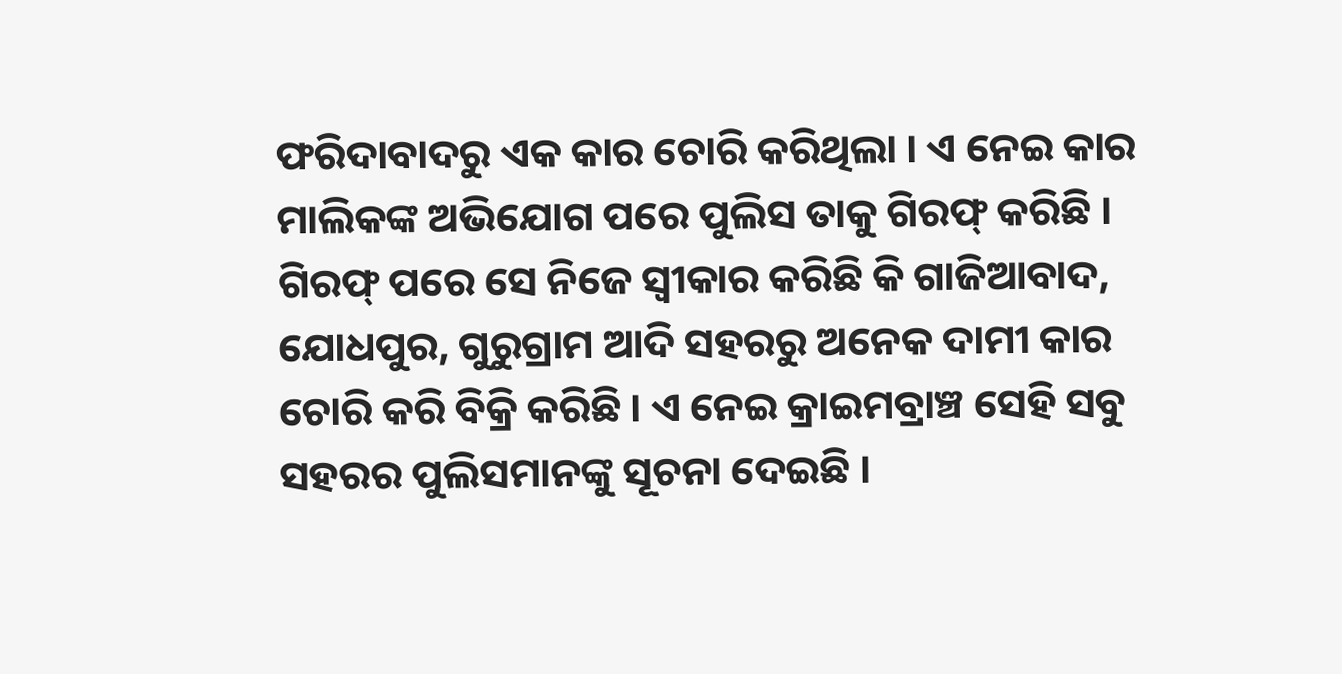ଫରିଦାବାଦରୁ ଏକ କାର ଚୋରି କରିଥିଲା । ଏ ନେଇ କାର ମାଲିକଙ୍କ ଅଭିଯୋଗ ପରେ ପୁଲିସ ତାକୁ ଗିରଫ୍ କରିଛି । ଗିରଫ୍ ପରେ ସେ ନିଜେ ସ୍ୱୀକାର କରିଛି କି ଗାଜିଆବାଦ, ଯୋଧପୁର, ଗୁରୁଗ୍ରାମ ଆଦି ସହରରୁ ଅନେକ ଦାମୀ କାର ଚୋରି କରି ବିକ୍ରି କରିଛି । ଏ ନେଇ କ୍ରାଇମବ୍ରାଞ୍ଚ ସେହି ସବୁ ସହରର ପୁଲିସମାନଙ୍କୁ ସୂଚନା ଦେଇଛି ।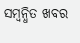ସମ୍ବନ୍ଧିତ ଖବର